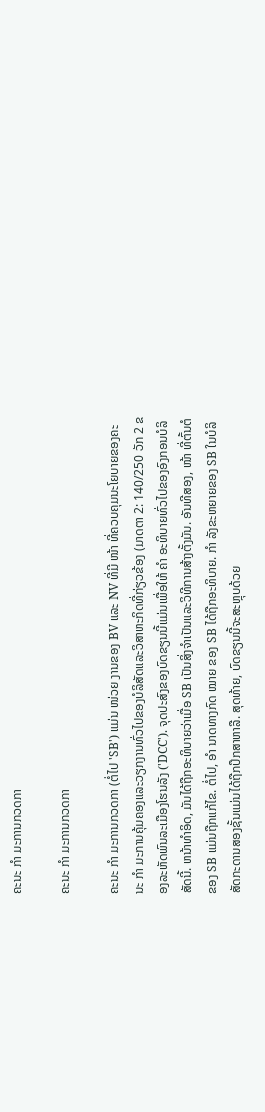ຄະນະ ກຳ ມະການກວດກາ

ຄະນະ ກຳ ມະການກວດກາ

ຄະນະ ກຳ ມະການກວດກາ (ຕໍ່ໄປ 'SB') ແມ່ນ ໜ່ວຍ ງານຂອງ BV ແລະ NV ທີ່ມີ ໜ້າ ທີ່ຄວບຄຸມນະໂຍບາຍຂອງຄະນະ ກຳ ມະການຄຸ້ມຄອງແລະວຽກງານທົ່ວໄປຂອງບໍລິສັດແລະວິສາຫະກິດທີ່ກ່ຽວຂ້ອງ (ມາດຕາ 2: 140/250 ວັກ 2 ຂອງລະຫັດພົນລະເມືອງໂຮນລັງ ('DCC'). ຈຸດປະສົງຂອງບົດຂຽນນີ້ແມ່ນເພື່ອໃຫ້ ຄຳ ອະທິບາຍທົ່ວໄປຂອງອົງກອນບໍລິສັດນີ້. ຫນ້າທໍາອິດ, ມັນໄດ້ຖືກອະທິບາຍວ່າເມື່ອ SB ເປັນສິ່ງຈໍາເປັນແລະວິທີການສ້າງຕັ້ງມັນ. ອັນທີສອງ, ໜ້າ ທີ່ຕົ້ນຕໍຂອງ SB ແມ່ນຖືກແກ້ໄຂ. ຕໍ່ໄປ, ອຳ ນາດທາງກົດ ໝາຍ ຂອງ SB ໄດ້ຖືກອະທິບາຍ. ກຳ ລັງຂະຫຍາຍຂອງ SB ໃນບໍລິສັດກະດານສອງຊັ້ນແມ່ນໄດ້ຖືກປຶກສາຫາລື. ສຸດທ້າຍ, ບົດຂຽນນີ້ຈະສະຫຼຸບດ້ວຍ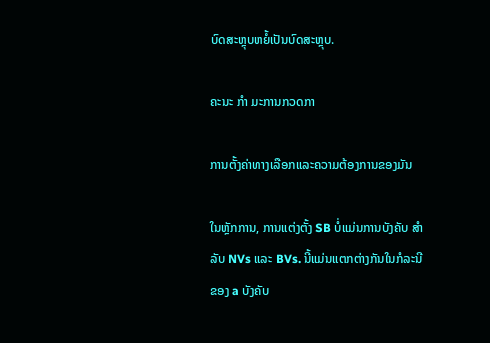ບົດສະຫຼຸບຫຍໍ້ເປັນບົດສະຫຼຸບ.

ຄະນະ ກຳ ມະການກວດກາ

ການຕັ້ງຄ່າທາງເລືອກແລະຄວາມຕ້ອງການຂອງມັນ

ໃນຫຼັກການ, ການແຕ່ງຕັ້ງ SB ບໍ່ແມ່ນການບັງຄັບ ສຳ ລັບ NVs ແລະ BVs. ນີ້ແມ່ນແຕກຕ່າງກັນໃນກໍລະນີຂອງ a ບັງຄັບ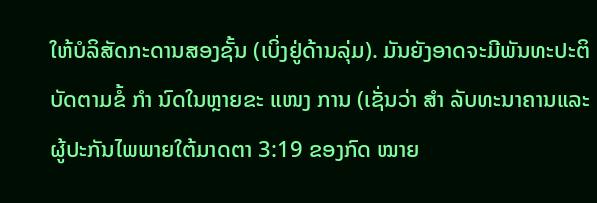ໃຫ້ບໍລິສັດກະດານສອງຊັ້ນ (ເບິ່ງຢູ່ດ້ານລຸ່ມ). ມັນຍັງອາດຈະມີພັນທະປະຕິບັດຕາມຂໍ້ ກຳ ນົດໃນຫຼາຍຂະ ແໜງ ການ (ເຊັ່ນວ່າ ສຳ ລັບທະນາຄານແລະຜູ້ປະກັນໄພພາຍໃຕ້ມາດຕາ 3:19 ຂອງກົດ ໝາຍ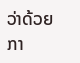ວ່າດ້ວຍກາ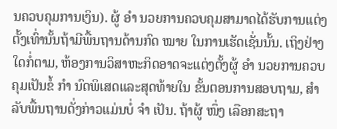ນຄວບຄຸມການເງິນ). ຜູ້ ອຳ ນວຍການຄວບຄຸມສາມາດໄດ້ຮັບການແຕ່ງຕັ້ງເທົ່ານັ້ນຖ້າມີພື້ນຖານດ້ານກົດ ໝາຍ ໃນການເຮັດເຊັ່ນນັ້ນ. ເຖິງຢ່າງໃດກໍ່ຕາມ, ຫ້ອງການວິສາຫະກິດອາດຈະແຕ່ງຕັ້ງຜູ້ ອຳ ນວຍການຄວບຄຸມເປັນຂໍ້ ກຳ ນົດພິເສດແລະສຸດທ້າຍໃນ ຂັ້ນຕອນການສອບຖາມ, ສຳ ລັບພື້ນຖານດັ່ງກ່າວແມ່ນບໍ່ ຈຳ ເປັນ. ຖ້າຜູ້ ໜຶ່ງ ເລືອກສະຖາ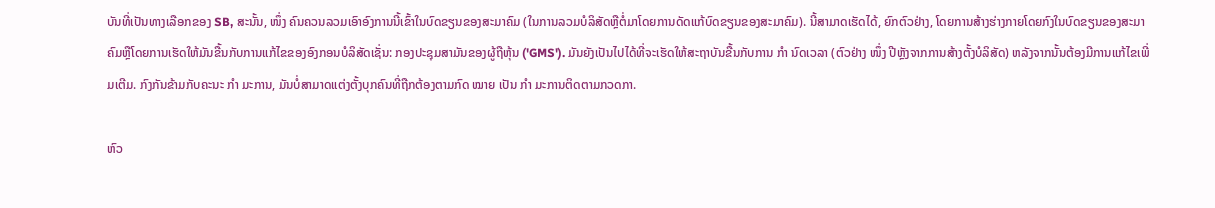ບັນທີ່ເປັນທາງເລືອກຂອງ SB, ສະນັ້ນ, ໜຶ່ງ ຄົນຄວນລວມເອົາອົງການນີ້ເຂົ້າໃນບົດຂຽນຂອງສະມາຄົມ (ໃນການລວມບໍລິສັດຫຼືຕໍ່ມາໂດຍການດັດແກ້ບົດຂຽນຂອງສະມາຄົມ). ນີ້ສາມາດເຮັດໄດ້, ຍົກຕົວຢ່າງ, ໂດຍການສ້າງຮ່າງກາຍໂດຍກົງໃນບົດຂຽນຂອງສະມາຄົມຫຼືໂດຍການເຮັດໃຫ້ມັນຂື້ນກັບການແກ້ໄຂຂອງອົງກອນບໍລິສັດເຊັ່ນ: ກອງປະຊຸມສາມັນຂອງຜູ້ຖືຫຸ້ນ ('GMS'). ມັນຍັງເປັນໄປໄດ້ທີ່ຈະເຮັດໃຫ້ສະຖາບັນຂື້ນກັບການ ກຳ ນົດເວລາ (ຕົວຢ່າງ ໜຶ່ງ ປີຫຼັງຈາກການສ້າງຕັ້ງບໍລິສັດ) ຫລັງຈາກນັ້ນຕ້ອງມີການແກ້ໄຂເພີ່ມເຕີມ. ກົງກັນຂ້າມກັບຄະນະ ກຳ ມະການ, ມັນບໍ່ສາມາດແຕ່ງຕັ້ງບຸກຄົນທີ່ຖືກຕ້ອງຕາມກົດ ໝາຍ ເປັນ ກຳ ມະການຕິດຕາມກວດກາ.

ຫົວ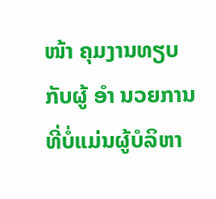ໜ້າ ຄຸມງານທຽບກັບຜູ້ ອຳ ນວຍການທີ່ບໍ່ແມ່ນຜູ້ບໍລິຫາ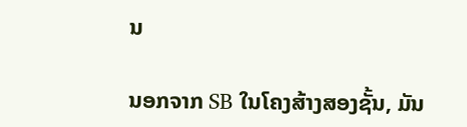ນ

ນອກຈາກ SB ໃນໂຄງສ້າງສອງຊັ້ນ, ມັນ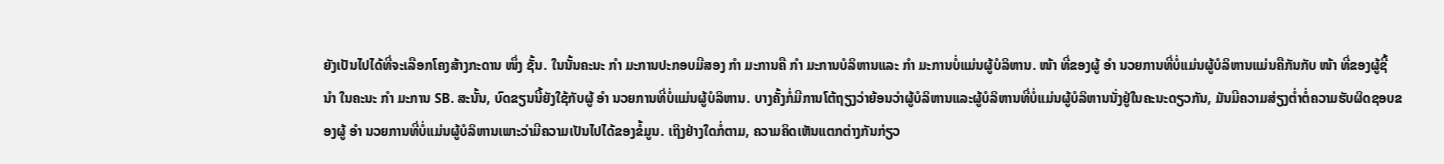ຍັງເປັນໄປໄດ້ທີ່ຈະເລືອກໂຄງສ້າງກະດານ ໜຶ່ງ ຊັ້ນ. ໃນນັ້ນຄະນະ ກຳ ມະການປະກອບມີສອງ ກຳ ມະການຄື ກຳ ມະການບໍລິຫານແລະ ກຳ ມະການບໍ່ແມ່ນຜູ້ບໍລິຫານ. ໜ້າ ທີ່ຂອງຜູ້ ອຳ ນວຍການທີ່ບໍ່ແມ່ນຜູ້ບໍລິຫານແມ່ນຄືກັນກັບ ໜ້າ ທີ່ຂອງຜູ້ຊີ້ ນຳ ໃນຄະນະ ກຳ ມະການ SB. ສະນັ້ນ, ບົດຂຽນນີ້ຍັງໃຊ້ກັບຜູ້ ອຳ ນວຍການທີ່ບໍ່ແມ່ນຜູ້ບໍລິຫານ. ບາງຄັ້ງກໍ່ມີການໂຕ້ຖຽງວ່າຍ້ອນວ່າຜູ້ບໍລິຫານແລະຜູ້ບໍລິຫານທີ່ບໍ່ແມ່ນຜູ້ບໍລິຫານນັ່ງຢູ່ໃນຄະນະດຽວກັນ, ມັນມີຄວາມສ່ຽງຕໍ່າຕໍ່ຄວາມຮັບຜິດຊອບຂອງຜູ້ ອຳ ນວຍການທີ່ບໍ່ແມ່ນຜູ້ບໍລິຫານເພາະວ່າມີຄວາມເປັນໄປໄດ້ຂອງຂໍ້ມູນ. ເຖິງຢ່າງໃດກໍ່ຕາມ, ຄວາມຄິດເຫັນແຕກຕ່າງກັນກ່ຽວ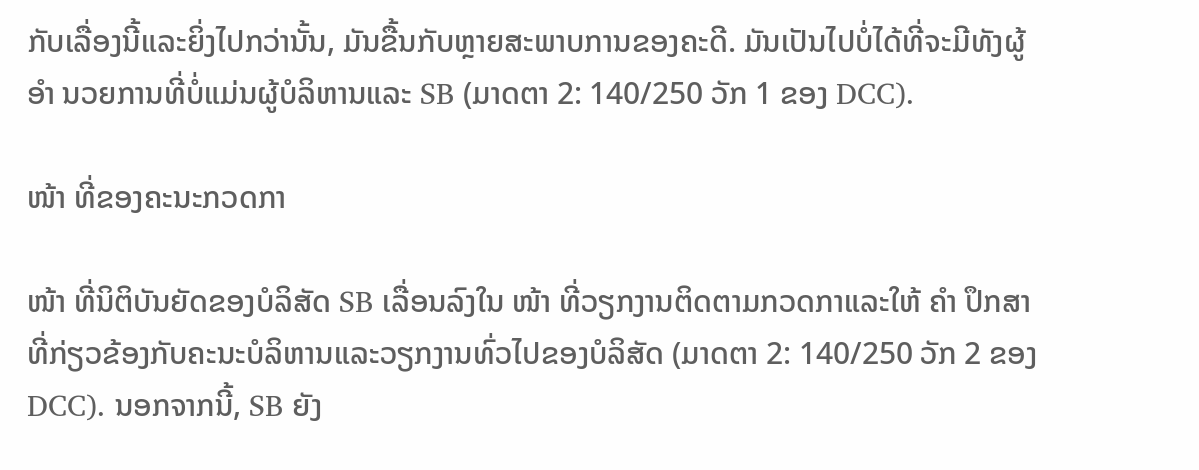ກັບເລື່ອງນີ້ແລະຍິ່ງໄປກວ່ານັ້ນ, ມັນຂື້ນກັບຫຼາຍສະພາບການຂອງຄະດີ. ມັນເປັນໄປບໍ່ໄດ້ທີ່ຈະມີທັງຜູ້ ອຳ ນວຍການທີ່ບໍ່ແມ່ນຜູ້ບໍລິຫານແລະ SB (ມາດຕາ 2: 140/250 ວັກ 1 ຂອງ DCC).

ໜ້າ ທີ່ຂອງຄະນະກວດກາ

ໜ້າ ທີ່ນິຕິບັນຍັດຂອງບໍລິສັດ SB ເລື່ອນລົງໃນ ໜ້າ ທີ່ວຽກງານຕິດຕາມກວດກາແລະໃຫ້ ຄຳ ປຶກສາທີ່ກ່ຽວຂ້ອງກັບຄະນະບໍລິຫານແລະວຽກງານທົ່ວໄປຂອງບໍລິສັດ (ມາດຕາ 2: 140/250 ວັກ 2 ຂອງ DCC). ນອກຈາກນີ້, SB ຍັງ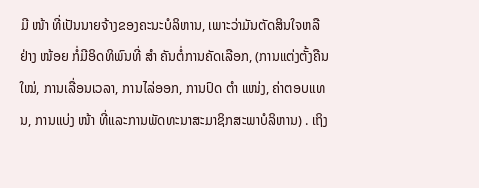ມີ ໜ້າ ທີ່ເປັນນາຍຈ້າງຂອງຄະນະບໍລິຫານ, ເພາະວ່າມັນຕັດສິນໃຈຫລືຢ່າງ ໜ້ອຍ ກໍ່ມີອິດທິພົນທີ່ ສຳ ຄັນຕໍ່ການຄັດເລືອກ, (ການແຕ່ງຕັ້ງຄືນ ໃໝ່, ການເລື່ອນເວລາ, ການໄລ່ອອກ, ການປົດ ຕຳ ແໜ່ງ, ຄ່າຕອບແທນ, ການແບ່ງ ໜ້າ ທີ່ແລະການພັດທະນາສະມາຊິກສະພາບໍລິຫານ) . ເຖິງ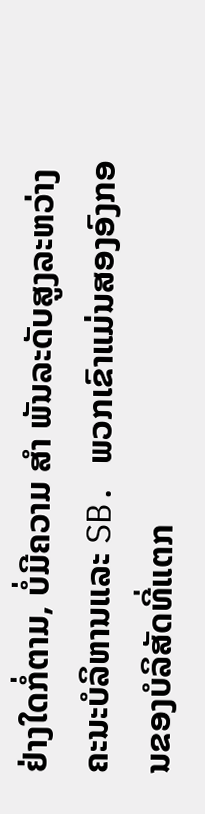ຢ່າງໃດກໍ່ຕາມ, ບໍ່ມີຄວາມ ສຳ ພັນລະດັບສູງລະຫວ່າງຄະນະບໍລິຫານແລະ SB. ພວກເຂົາແມ່ນສອງອົງກອນຂອງບໍລິສັດທີ່ແຕກ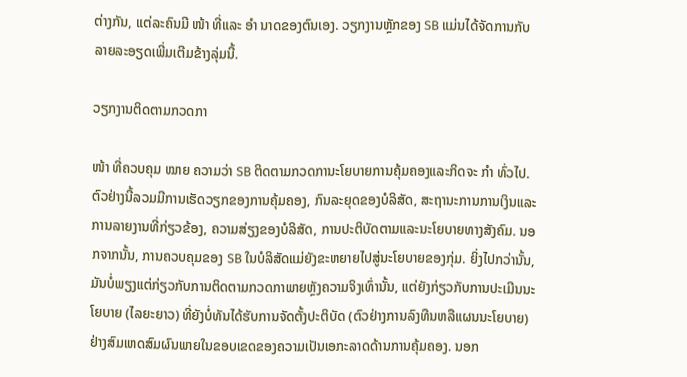ຕ່າງກັນ, ແຕ່ລະຄົນມີ ໜ້າ ທີ່ແລະ ອຳ ນາດຂອງຕົນເອງ. ວຽກງານຫຼັກຂອງ SB ແມ່ນໄດ້ຈັດການກັບລາຍລະອຽດເພີ່ມເຕີມຂ້າງລຸ່ມນີ້.

ວຽກງານຕິດຕາມກວດກາ

ໜ້າ ທີ່ຄວບຄຸມ ໝາຍ ຄວາມວ່າ SB ຕິດຕາມກວດການະໂຍບາຍການຄຸ້ມຄອງແລະກິດຈະ ກຳ ທົ່ວໄປ. ຕົວຢ່າງນີ້ລວມມີການເຮັດວຽກຂອງການຄຸ້ມຄອງ, ກົນລະຍຸດຂອງບໍລິສັດ, ສະຖານະການການເງິນແລະການລາຍງານທີ່ກ່ຽວຂ້ອງ, ຄວາມສ່ຽງຂອງບໍລິສັດ, ການປະຕິບັດຕາມແລະນະໂຍບາຍທາງສັງຄົມ. ນອກຈາກນັ້ນ, ການຄວບຄຸມຂອງ SB ໃນບໍລິສັດແມ່ຍັງຂະຫຍາຍໄປສູ່ນະໂຍບາຍຂອງກຸ່ມ. ຍິ່ງໄປກວ່ານັ້ນ, ມັນບໍ່ພຽງແຕ່ກ່ຽວກັບການຕິດຕາມກວດກາພາຍຫຼັງຄວາມຈິງເທົ່ານັ້ນ, ແຕ່ຍັງກ່ຽວກັບການປະເມີນນະໂຍບາຍ (ໄລຍະຍາວ) ທີ່ຍັງບໍ່ທັນໄດ້ຮັບການຈັດຕັ້ງປະຕິບັດ (ຕົວຢ່າງການລົງທືນຫລືແຜນນະໂຍບາຍ) ຢ່າງສົມເຫດສົມຜົນພາຍໃນຂອບເຂດຂອງຄວາມເປັນເອກະລາດດ້ານການຄຸ້ມຄອງ. ນອກ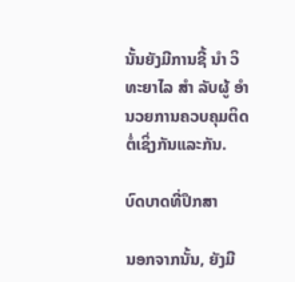ນັ້ນຍັງມີການຊີ້ ນຳ ວິທະຍາໄລ ສຳ ລັບຜູ້ ອຳ ນວຍການຄວບຄຸມຕິດຕໍ່ເຊິ່ງກັນແລະກັນ.

ບົດບາດທີ່ປຶກສາ

ນອກຈາກນັ້ນ, ຍັງມີ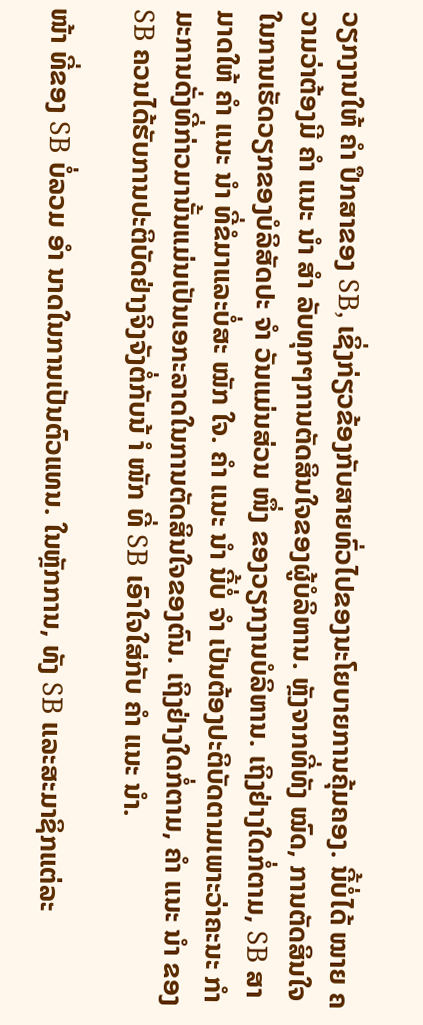ວຽກງານໃຫ້ ຄຳ ປຶກສາຂອງ SB, ເຊິ່ງກ່ຽວຂ້ອງກັບສາຍທົ່ວໄປຂອງນະໂຍບາຍການຄຸ້ມຄອງ. ນີ້ບໍ່ໄດ້ ໝາຍ ຄວາມວ່າຕ້ອງມີ ຄຳ ແນະ ນຳ ສຳ ລັບທຸກໆການຕັດສິນໃຈຂອງຜູ້ບໍລິຫານ. ຫຼັງຈາກທີ່ທັງ ໝົດ, ການຕັດສິນໃຈໃນການເຮັດວຽກຂອງບໍລິສັດປະ ຈຳ ວັນແມ່ນສ່ວນ ໜຶ່ງ ຂອງວຽກງານບໍລິຫານ. ເຖິງຢ່າງໃດກໍ່ຕາມ, SB ສາມາດໃຫ້ ຄຳ ແນະ ນຳ ທີ່ຂໍມາແລະບໍ່ສະ ໝັກ ໃຈ. ຄຳ ແນະ ນຳ ນີ້ບໍ່ ຈຳ ເປັນຕ້ອງປະຕິບັດຕາມເພາະວ່າຄະນະ ກຳ ມະການດັ່ງທີ່ກ່າວມານັ້ນແມ່ນເປັນເອກະລາດໃນການຕັດສິນໃຈຂອງຕົນ. ເຖິງຢ່າງໃດກໍ່ຕາມ, ຄຳ ແນະ ນຳ ຂອງ SB ຄວນໄດ້ຮັບການປະຕິບັດຢ່າງຈິງຈັງຕໍ່ກັບນ້ ຳ ໜັກ ທີ່ SB ເອົາໃຈໃສ່ກັບ ຄຳ ແນະ ນຳ.

ໜ້າ ທີ່ຂອງ SB ບໍ່ລວມ ອຳ ນາດໃນການເປັນຕົວແທນ. ໃນຫຼັກການ, ທັງ SB ແລະສະມາຊິກແຕ່ລະ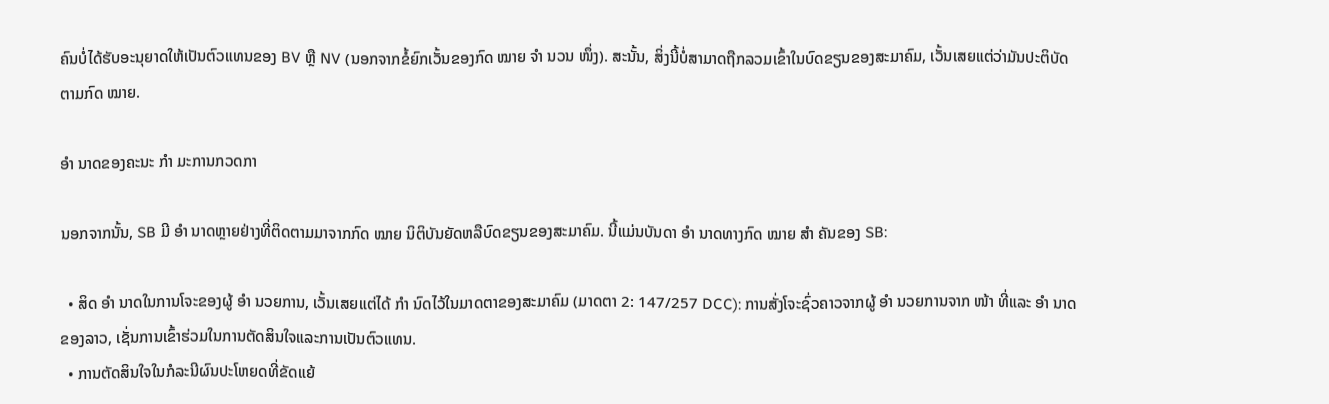ຄົນບໍ່ໄດ້ຮັບອະນຸຍາດໃຫ້ເປັນຕົວແທນຂອງ BV ຫຼື NV (ນອກຈາກຂໍ້ຍົກເວັ້ນຂອງກົດ ໝາຍ ຈຳ ນວນ ໜຶ່ງ). ສະນັ້ນ, ສິ່ງນີ້ບໍ່ສາມາດຖືກລວມເຂົ້າໃນບົດຂຽນຂອງສະມາຄົມ, ເວັ້ນເສຍແຕ່ວ່າມັນປະຕິບັດຕາມກົດ ໝາຍ.

ອຳ ນາດຂອງຄະນະ ກຳ ມະການກວດກາ

ນອກຈາກນັ້ນ, SB ມີ ອຳ ນາດຫຼາຍຢ່າງທີ່ຕິດຕາມມາຈາກກົດ ໝາຍ ນິຕິບັນຍັດຫລືບົດຂຽນຂອງສະມາຄົມ. ນີ້ແມ່ນບັນດາ ອຳ ນາດທາງກົດ ໝາຍ ສຳ ຄັນຂອງ SB:

  • ສິດ ອຳ ນາດໃນການໂຈະຂອງຜູ້ ອຳ ນວຍການ, ເວັ້ນເສຍແຕ່ໄດ້ ກຳ ນົດໄວ້ໃນມາດຕາຂອງສະມາຄົມ (ມາດຕາ 2: 147/257 DCC): ການສັ່ງໂຈະຊົ່ວຄາວຈາກຜູ້ ອຳ ນວຍການຈາກ ໜ້າ ທີ່ແລະ ອຳ ນາດຂອງລາວ, ເຊັ່ນການເຂົ້າຮ່ວມໃນການຕັດສິນໃຈແລະການເປັນຕົວແທນ.
  • ການຕັດສິນໃຈໃນກໍລະນີຜົນປະໂຫຍດທີ່ຂັດແຍ້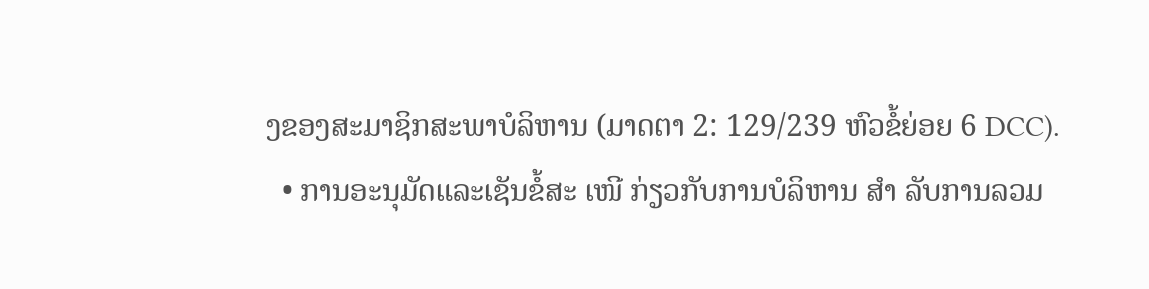ງຂອງສະມາຊິກສະພາບໍລິຫານ (ມາດຕາ 2: 129/239 ຫົວຂໍ້ຍ່ອຍ 6 DCC).
  • ການອະນຸມັດແລະເຊັນຂໍ້ສະ ເໜີ ກ່ຽວກັບການບໍລິຫານ ສຳ ລັບການລວມ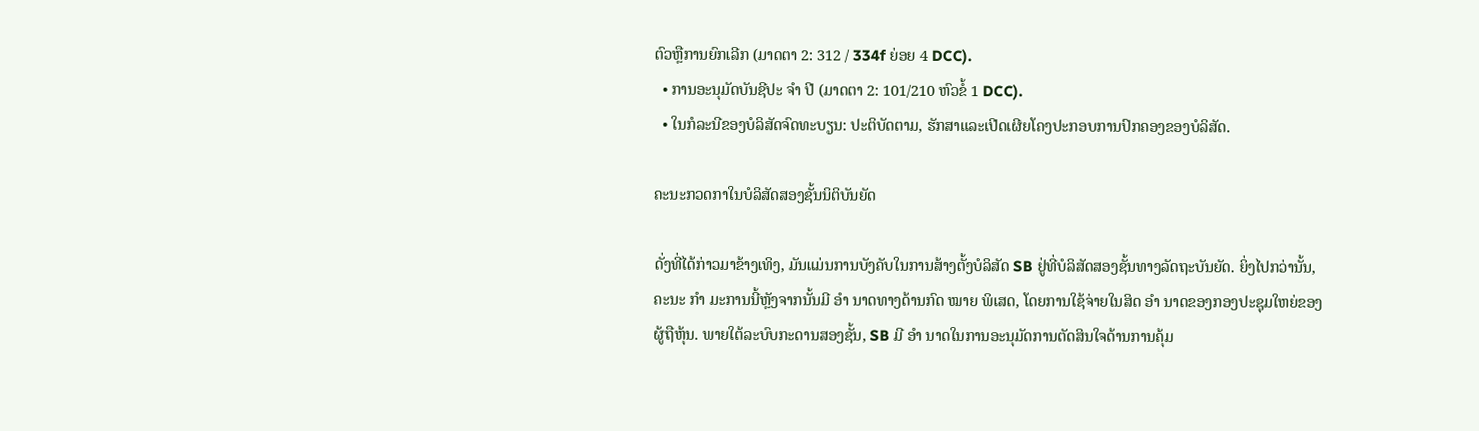ຕົວຫຼືການຍົກເລີກ (ມາດຕາ 2: 312 / 334f ຍ່ອຍ 4 DCC).
  • ການອະນຸມັດບັນຊີປະ ຈຳ ປີ (ມາດຕາ 2: 101/210 ຫົວຂໍ້ 1 DCC).
  • ໃນກໍລະນີຂອງບໍລິສັດຈົດທະບຽນ: ປະຕິບັດຕາມ, ຮັກສາແລະເປີດເຜີຍໂຄງປະກອບການປົກຄອງຂອງບໍລິສັດ.

ຄະນະກວດກາໃນບໍລິສັດສອງຊັ້ນນິຕິບັນຍັດ

ດັ່ງທີ່ໄດ້ກ່າວມາຂ້າງເທິງ, ມັນແມ່ນການບັງຄັບໃນການສ້າງຕັ້ງບໍລິສັດ SB ຢູ່ທີ່ບໍລິສັດສອງຊັ້ນທາງລັດຖະບັນຍັດ. ຍິ່ງໄປກວ່ານັ້ນ, ຄະນະ ກຳ ມະການນີ້ຫຼັງຈາກນັ້ນມີ ອຳ ນາດທາງດ້ານກົດ ໝາຍ ພິເສດ, ໂດຍການໃຊ້ຈ່າຍໃນສິດ ອຳ ນາດຂອງກອງປະຊຸມໃຫຍ່ຂອງຜູ້ຖືຫຸ້ນ. ພາຍໃຕ້ລະບົບກະດານສອງຊັ້ນ, SB ມີ ອຳ ນາດໃນການອະນຸມັດການຕັດສິນໃຈດ້ານການຄຸ້ມ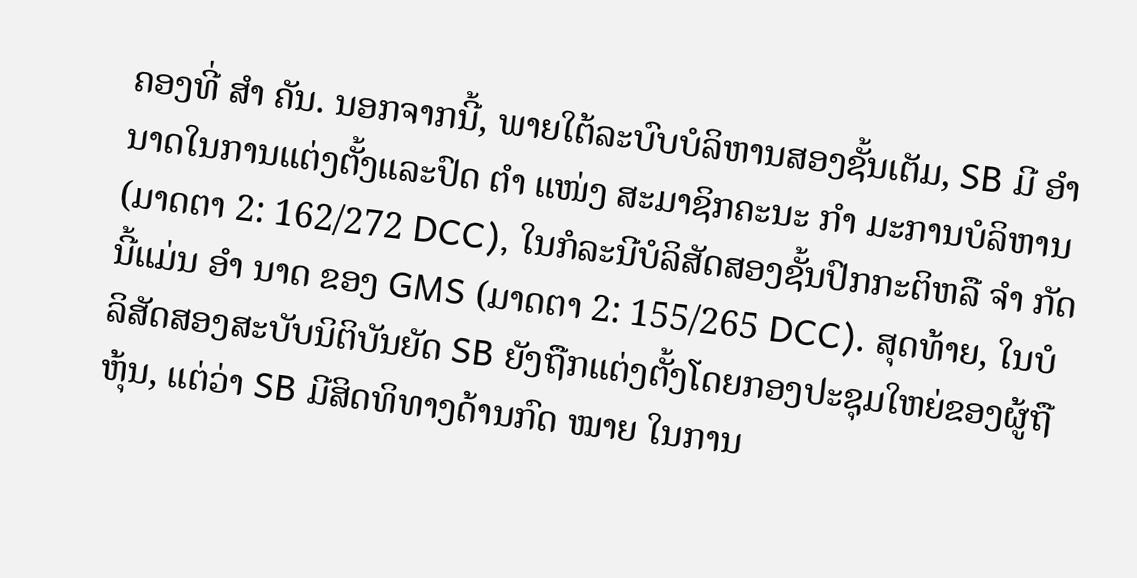ຄອງທີ່ ສຳ ຄັນ. ນອກຈາກນີ້, ພາຍໃຕ້ລະບົບບໍລິຫານສອງຊັ້ນເຕັມ, SB ມີ ອຳ ນາດໃນການແຕ່ງຕັ້ງແລະປົດ ຕຳ ແໜ່ງ ສະມາຊິກຄະນະ ກຳ ມະການບໍລິຫານ (ມາດຕາ 2: 162/272 DCC), ໃນກໍລະນີບໍລິສັດສອງຊັ້ນປົກກະຕິຫລື ຈຳ ກັດນີ້ແມ່ນ ອຳ ນາດ ຂອງ GMS (ມາດຕາ 2: 155/265 DCC). ສຸດທ້າຍ, ໃນບໍລິສັດສອງສະບັບນິຕິບັນຍັດ SB ຍັງຖືກແຕ່ງຕັ້ງໂດຍກອງປະຊຸມໃຫຍ່ຂອງຜູ້ຖືຫຸ້ນ, ແຕ່ວ່າ SB ມີສິດທິທາງດ້ານກົດ ໝາຍ ໃນການ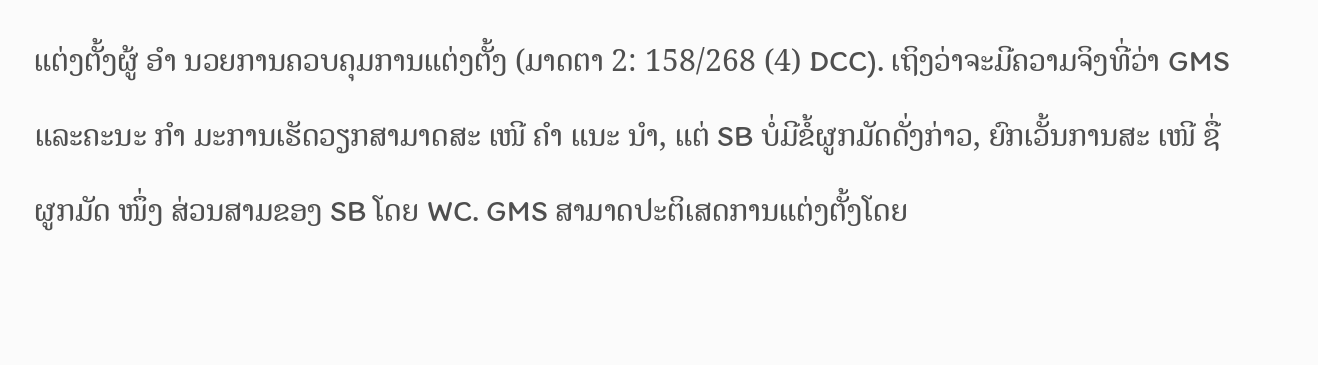ແຕ່ງຕັ້ງຜູ້ ອຳ ນວຍການຄວບຄຸມການແຕ່ງຕັ້ງ (ມາດຕາ 2: 158/268 (4) DCC). ເຖິງວ່າຈະມີຄວາມຈິງທີ່ວ່າ GMS ແລະຄະນະ ກຳ ມະການເຮັດວຽກສາມາດສະ ເໜີ ຄຳ ແນະ ນຳ, ແຕ່ SB ບໍ່ມີຂໍ້ຜູກມັດດັ່ງກ່າວ, ຍົກເວັ້ນການສະ ເໜີ ຊື່ຜູກມັດ ໜຶ່ງ ສ່ວນສາມຂອງ SB ໂດຍ WC. GMS ສາມາດປະຕິເສດການແຕ່ງຕັ້ງໂດຍ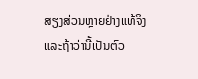ສຽງສ່ວນຫຼາຍຢ່າງແທ້ຈິງແລະຖ້າວ່ານີ້ເປັນຕົວ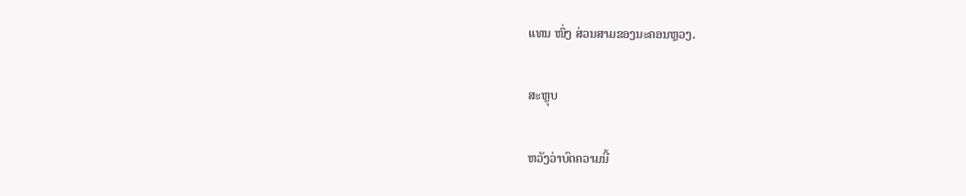ແທນ ໜຶ່ງ ສ່ວນສາມຂອງນະຄອນຫຼວງ.

ສະຫຼຸບ

ຫວັງວ່າບົດຄວາມນີ້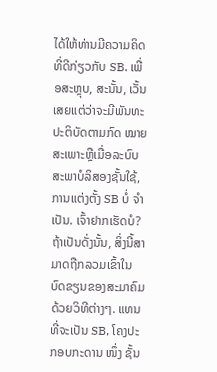ໄດ້ໃຫ້ທ່ານມີຄວາມຄິດທີ່ດີກ່ຽວກັບ SB. ເພື່ອສະຫຼຸບ, ສະນັ້ນ, ເວັ້ນເສຍແຕ່ວ່າຈະມີພັນທະປະຕິບັດຕາມກົດ ໝາຍ ສະເພາະຫຼືເມື່ອລະບົບສະພາບໍລິສອງຊັ້ນໃຊ້, ການແຕ່ງຕັ້ງ SB ບໍ່ ຈຳ ເປັນ. ເຈົ້າຢາກເຮັດບໍ? ຖ້າເປັນດັ່ງນັ້ນ, ສິ່ງນີ້ສາມາດຖືກລວມເຂົ້າໃນບົດຂຽນຂອງສະມາຄົມດ້ວຍວິທີຕ່າງໆ. ແທນທີ່ຈະເປັນ SB, ໂຄງປະກອບກະດານ ໜຶ່ງ ຊັ້ນ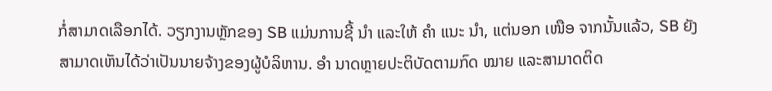ກໍ່ສາມາດເລືອກໄດ້. ວຽກງານຫຼັກຂອງ SB ແມ່ນການຊີ້ ນຳ ແລະໃຫ້ ຄຳ ແນະ ນຳ, ແຕ່ນອກ ເໜືອ ຈາກນັ້ນແລ້ວ, SB ຍັງສາມາດເຫັນໄດ້ວ່າເປັນນາຍຈ້າງຂອງຜູ້ບໍລິຫານ. ອຳ ນາດຫຼາຍປະຕິບັດຕາມກົດ ໝາຍ ແລະສາມາດຕິດ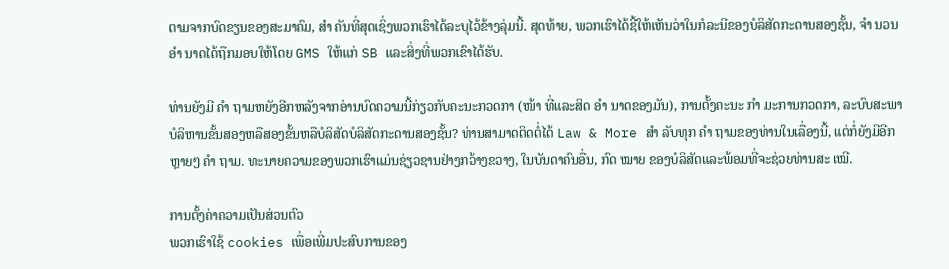ຕາມຈາກບົດຂຽນຂອງສະມາຄົມ, ສຳ ຄັນທີ່ສຸດເຊິ່ງພວກເຮົາໄດ້ລະບຸໄວ້ຂ້າງລຸ່ມນີ້. ສຸດທ້າຍ, ພວກເຮົາໄດ້ຊີ້ໃຫ້ເຫັນວ່າໃນກໍລະນີຂອງບໍລິສັດກະດານສອງຊັ້ນ, ຈຳ ນວນ ອຳ ນາດໄດ້ຖືກມອບໃຫ້ໂດຍ GMS ໃຫ້ແກ່ SB ແລະສິ່ງທີ່ພວກເຂົາໄດ້ຮັບ.

ທ່ານຍັງມີ ຄຳ ຖາມຫຍັງອີກຫລັງຈາກອ່ານບົດຄວາມນີ້ກ່ຽວກັບຄະນະກວດກາ (ໜ້າ ທີ່ແລະສິດ ອຳ ນາດຂອງມັນ), ການຕັ້ງຄະນະ ກຳ ມະການກວດກາ, ລະບົບສະພາບໍລິຫານຂັ້ນສອງຫລືສອງຂັ້ນຫລືບໍລິສັດບໍລິສັດກະດານສອງຊັ້ນ? ທ່ານສາມາດຕິດຕໍ່ໄດ້ Law & More ສຳ ລັບທຸກ ຄຳ ຖາມຂອງທ່ານໃນເລື່ອງນີ້, ແຕ່ກໍ່ຍັງມີອີກຫຼາຍໆ ຄຳ ຖາມ. ທະນາຍຄວາມຂອງພວກເຮົາແມ່ນຊ່ຽວຊານຢ່າງກວ້າງຂວາງ, ໃນບັນດາຄົນອື່ນ, ກົດ ໝາຍ ຂອງບໍລິສັດແລະພ້ອມທີ່ຈະຊ່ວຍທ່ານສະ ເໝີ.

ການຕັ້ງຄ່າຄວາມເປັນສ່ວນຕົວ
ພວກເຮົາໃຊ້ cookies ເພື່ອເພີ່ມປະສົບການຂອງ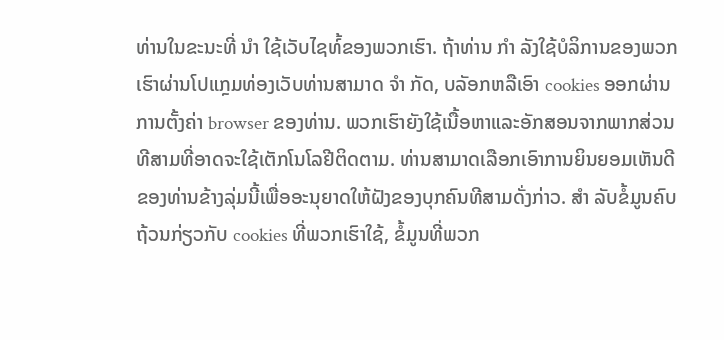ທ່ານໃນຂະນະທີ່ ນຳ ໃຊ້ເວັບໄຊທ໌້ຂອງພວກເຮົາ. ຖ້າທ່ານ ກຳ ລັງໃຊ້ບໍລິການຂອງພວກເຮົາຜ່ານໂປແກຼມທ່ອງເວັບທ່ານສາມາດ ຈຳ ກັດ, ບລັອກຫລືເອົາ cookies ອອກຜ່ານການຕັ້ງຄ່າ browser ຂອງທ່ານ. ພວກເຮົາຍັງໃຊ້ເນື້ອຫາແລະອັກສອນຈາກພາກສ່ວນທີສາມທີ່ອາດຈະໃຊ້ເຕັກໂນໂລຢີຕິດຕາມ. ທ່ານສາມາດເລືອກເອົາການຍິນຍອມເຫັນດີຂອງທ່ານຂ້າງລຸ່ມນີ້ເພື່ອອະນຸຍາດໃຫ້ຝັງຂອງບຸກຄົນທີສາມດັ່ງກ່າວ. ສຳ ລັບຂໍ້ມູນຄົບຖ້ວນກ່ຽວກັບ cookies ທີ່ພວກເຮົາໃຊ້, ຂໍ້ມູນທີ່ພວກ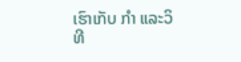ເຮົາເກັບ ກຳ ແລະວິທີ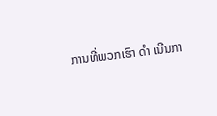ການທີ່ພວກເຮົາ ດຳ ເນີນກາ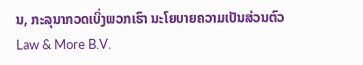ນ, ກະລຸນາກວດເບິ່ງພວກເຮົາ ນະໂຍບາຍຄວາມເປັນສ່ວນຕົວ
Law & More B.V.